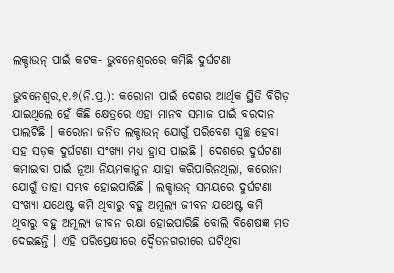ଲକ୍ଡାଉନ୍ ପାଇଁ କଟକ- ଭୁବନେଶ୍ୱରରେ କମିଛି ଦୁର୍ଘଟଣା

ଭୁବନେଶ୍ୱର,୧.୬(ନି.ପ୍ର.): କରୋନା ପାଇଁ ଦେଶର ଆର୍ଥିକ ସ୍ଥିତି ବିଗିଡ଼ ଯାଇଥିଲେ ହେଁ କିଛି କ୍ଷେତ୍ରରେ ଏହା ମାନବ ସମାଜ ପାଇଁ ବରଦାନ ପାଲଟିଛି । କରୋନା ଜନିତ ଲକ୍ଡାଉନ୍ ଯୋଗୁଁ ପରିବେଶ ସ୍ୱଚ୍ଛ ହେବା ସହ ସଡ଼କ ଦୁର୍ଘଟଣା ସଂଖ୍ୟା ମଧ୍ୟ ହ୍ରାସ ପାଇଛି । ଦେଶରେ ଦୁର୍ଘଟଣା କମାଇବା ପାଇଁ ନୂଆ ନିୟମକାନୁନ ଯାହା କରିପାରିନଥିଲା, କରୋନା ଯୋଗୁଁ ତାହା ସମ୍ଭବ ହୋଇପାରିଛି । ଲକ୍ଡାଉନ୍ ସମୟରେ ଦୁର୍ଘଟଣା ସଂଖ୍ୟା ଯଥେଷ୍ଟ କମି ଥିବାରୁ ବହୁ ଅମୂଲ୍ୟ ଜୀବନ ଯଥେଷ୍ଟ କମି ଥିବାରୁ ବହୁ ଅମୂଲ୍ୟ ଜୀବନ ରକ୍ଷା ହୋଇପାରିଛି ବୋଲି ବିଶେଷଜ୍ଞ ମତ ଦେଇଛନ୍ତି । ଏହି ପରିପ୍ରେକ୍ଷୀରେ ଦ୍ୱୈତନଗରୀରେ ଘଟିଥିବା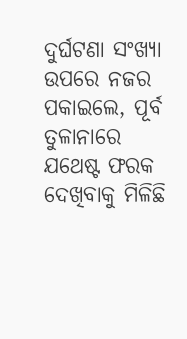ଦୁର୍ଘଟଣା ସଂଖ୍ୟା ଉପରେ ନଜର ପକାଇଲେ, ପୂର୍ବ ତୁଳାନାରେ ଯଥେଷ୍ଟ ଫରକ ଦେଖିବାକୁ ମିଳିଛି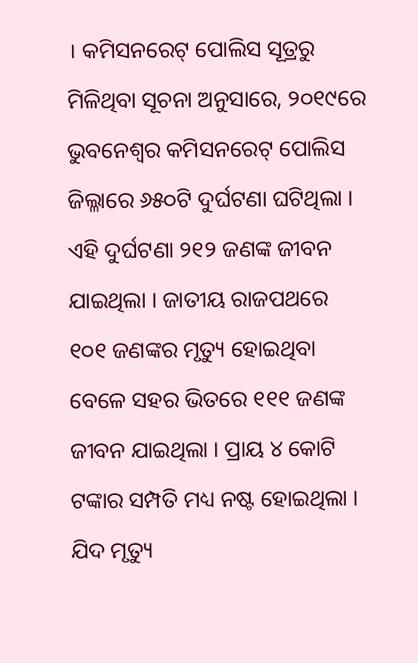। କମିସନରେଟ୍ ପୋଲିସ ସୂତ୍ରରୁ ମିଳିଥିବା ସୂଚନା ଅନୁସାରେ, ୨୦୧୯ରେ ଭୁବନେଶ୍ୱର କମିସନରେଟ୍ ପୋଲିସ ଜିଲ୍ଳାରେ ୬୫୦ଟି ଦୁର୍ଘଟଣା ଘଟିଥିଲା । ଏହି ଦୁର୍ଘଟଣା ୨୧୨ ଜଣଙ୍କ ଜୀବନ ଯାଇଥିଲା । ଜାତୀୟ ରାଜପଥରେ ୧୦୧ ଜଣଙ୍କର ମୃତ୍ୟୁ ହୋଇଥିବା ବେଳେ ସହର ଭିତରେ ୧୧୧ ଜଣଙ୍କ ଜୀବନ ଯାଇଥିଲା । ପ୍ରାୟ ୪ କୋଟି ଟଙ୍କାର ସମ୍ପତି ମଧ୍ୟ ନଷ୍ଟ ହୋଇଥିଲା । ଯିଦ ମୃତ୍ୟୁ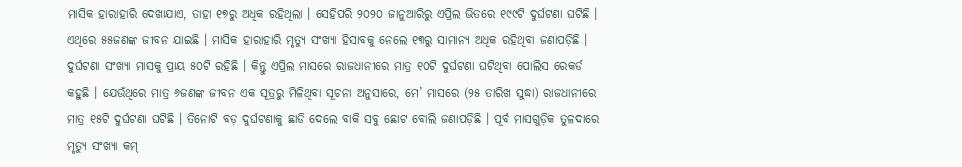ମାସିକ ହାରାହାରି ଦେଖାଯାଏ, ତାହା ୧୭ରୁ ଅଧିକ ରହିଥିଲା । ସେହିପରି ୨୦୨୦ ଜାନୁଆରିରୁ ଏପ୍ରିଲ ଭିତରେ ୧୯୯ଟି ଦୁର୍ଘଟଣା ଘଟିଛି । ଏଥିରେ ୫୫ଜଣଙ୍କ ଜୀବନ ଯାଇଛି । ମାସିକ ହାରାହାରି ମୃତ୍ୟୁ ସଂଖ୍ୟା ହିସାବକୁ ନେଲେ ୧୩ରୁ ସାମାନ୍ୟ ଅଧିକ ରହିଥିବା ଜଣାପଡ଼ିଛି । ଦୁର୍ଘଟଣା ସଂଖ୍ୟା ମାସକୁ ପ୍ରାୟ ୫୦ଟି ରହିଛି । କିନ୍ତୁ ଏପ୍ରିଲ ମାସରେ ରାଜଧାନୀରେ ମାତ୍ର ୧୦ଟି ଦୁର୍ଘଟଣା ଘଟିଥିବା ପୋଲିସ ରେକର୍ଡ କହୁଛି । ଯେଉଁଥିରେ ମାତ୍ର ୬ଜଣଙ୍କ ଜୀବନ ଏକ ସୂତ୍ରରୁ ମିଳିଥିବା ସୂଚନା ଅନୁସାରେ, ମେ’ ମାସରେ (୨୫ ତାରିଖ ସୁଦ୍ଧା) ରାଜଧାନୀରେ ମାତ୍ର ୧୫ଟି ଦୁର୍ଘଟଣା ଘଟିଛି । ତିନୋଟି ବଡ଼ ଦୁର୍ଘଟଣାକୁ ଛାଡି ଦେଲେ ବାକି ସବୁ ଛୋଟ ବୋଲି ଜଣାପଡ଼ିଛି । ପୂର୍ବ ମାସଗୁଡ଼ିକ ତୁଳଦାରେ ମୃତ୍ୟୁ ସଂଖ୍ୟା କମ୍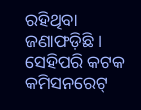ରହିଥିବା ଜଣାଫଡ଼ିଛି । ସେହିପରି କଟକ କମିସନରେଟ୍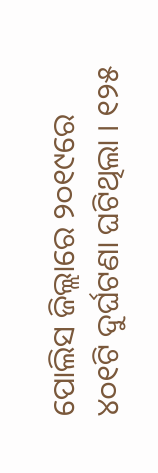ପୋଲିସ ଜିଲ୍ଲାରେ ୨୦୧୯ରେ ୪୦୧ଟି ଦୁର୍ଘଟଣା ଘଟିଥିଲା । ୧୨୫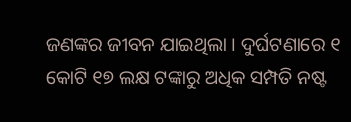ଜଣଙ୍କର ଜୀବନ ଯାଇଥିଲା । ଦୁର୍ଘଟଣାରେ ୧ କୋଟି ୧୭ ଲକ୍ଷ ଟଙ୍କାରୁ ଅଧିକ ସମ୍ପତି ନଷ୍ଟ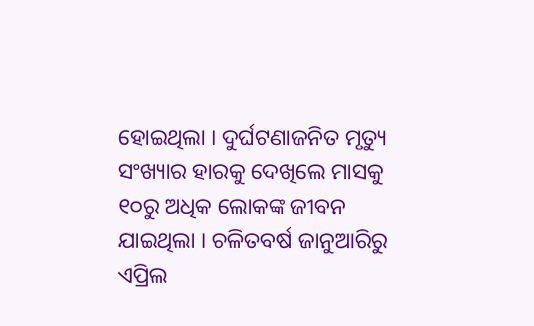ହୋଇଥିଲା । ଦୁର୍ଘଟଣାଜନିତ ମୃତ୍ୟୁ ସଂଖ୍ୟାର ହାରକୁ ଦେଖିଲେ ମାସକୁ ୧୦ରୁ ଅଧିକ ଲୋକଙ୍କ ଜୀବନ ଯାଇଥିଲା । ଚଳିତବର୍ଷ ଜାନୁଆରିରୁ ଏପ୍ରିଲ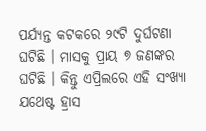ପର୍ଯ୍ୟନ୍ତ କଟକରେ ୨୯ଟି ଦୁର୍ଘଟଣା ଘଟିଛି । ମାସକୁ ପ୍ରାୟ ୭ ଜଣଙ୍କର ଘଟିଛି । କିନ୍ତୁ ଏପ୍ରିଲରେ ଏହି ସଂଖ୍ୟା ଯଥେଷ୍ଟ ହ୍ରାସ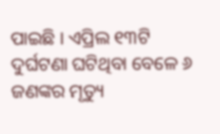ପାଇଛି । ଏପ୍ରିଲ ୧୩ଟି ଦୁର୍ଘଟଣା ଘଟିଥିବା ବେଳେ ୬ ଜଣଙ୍କର ମୃତ୍ୟୁ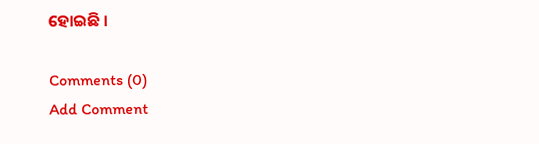ହୋଇଛି ।

Comments (0)
Add Comment